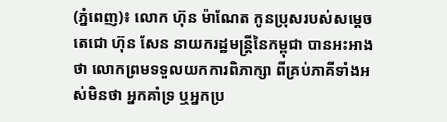(ភ្នំពេញ)៖ លោក ហ៊ុន ម៉ាណែត កូនប្រុសរបស់សម្តេចតេជោ ហ៊ុន សែន នាយករដ្ឋមន្រ្តីនៃកម្ពុជា បានអះអាងថា លោកព្រមទទួលយកការពិភាក្សា ពីគ្រប់ភាគីទាំងអស់មិនថា អ្នកគាំទ្រ ឬអ្នកប្រ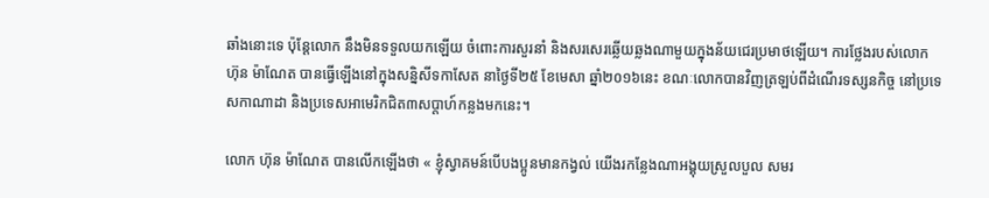ឆាំងនោះទេ ប៉ុន្តែលោក នឹងមិនទទួលយកឡើយ ចំពោះការសួរនាំ និងសរសេរឆ្លើយឆ្លងណាមួយក្នុងន័យជេរប្រមាថឡើយ។ ការថ្លែងរបស់លោក ហ៊ុន ម៉ាណែត បានធ្វើឡើងនៅក្នុងសន្និសីទកាសែត នាថ្ងៃទី២៥ ខែមេសា ឆ្នាំ២០១៦នេះ ខណៈលោកបានវិញត្រឡប់ពីដំណើរទស្សនកិច្ច នៅប្រទេសកាណាដា និងប្រទេសអាមេរិកជិត៣សប្តាហ៍កន្លងមកនេះ។

លោក ហ៊ុន ម៉ាណែត បានលើកឡើងថា « ខ្ញុំស្វាគមន៍បើបងប្អូនមានកង្វល់ យើងរកន្លែងណាអង្គុយស្រួលបួល សមរ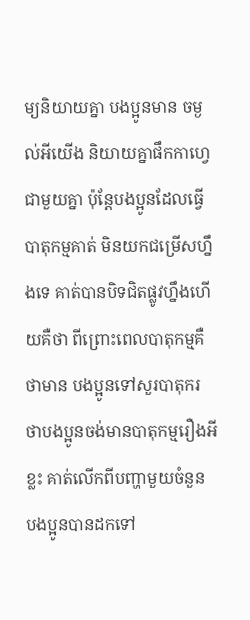ម្យនិយាយគ្នា បងប្អូនមាន ចម្ងល់អីយើង និយាយគ្នាផឹកកាហ្វេជាមួយគ្នា ប៉ុន្តែបងប្អូនដែលធ្វើបាតុកម្មគាត់ មិនយកជម្រើសហ្នឹងទេ គាត់បានបិទជិតផ្លូវហ្នឹងហើយគឺថា ពីព្រោះពេលបាតុកម្មគឺថាមាន បងប្អូនទៅសួរបាតុករ ថាបងប្អូនចង់មានបាតុកម្មរឿងអីខ្លះ គាត់លើកពីបញ្ហាមួយចំនួន បងប្អូនបានដកទៅ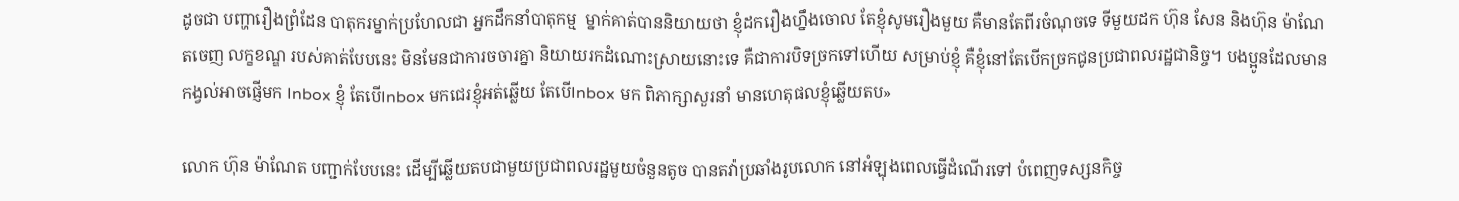ដូចជា បញ្ហារឿងព្រំដែន បាតុករម្នាក់ប្រហែលជា អ្នកដឹកនាំបាតុកម្ម  ម្នាក់គាត់បាននិយាយថា ខ្ញុំដករឿងហ្នឹងចោល តែខ្ញុំសូមរឿងមួយ គឺមានតែពីរចំណុចទេ ទីមួយដក ហ៊ុន សែន និងហ៊ុន ម៉ាណែតចេញ លក្ខខណ្ឌ របស់គាត់បែបនេះ មិនមែនជាការចចារគ្នា និយាយរកដំណោះស្រាយនោះទេ គឺជាការបិទច្រកទៅហើយ សម្រាប់ខ្ញុំ គឺខ្ញុំនៅតែបើកច្រកជូនប្រជាពលរដ្ឋជានិច្ច។ បងប្អូនដែលមានកង្វល់អាចផ្ញើមក Inbox ខ្ញុំ តែបើInbox មកជេរខ្ញុំអត់ឆ្លើយ តែបើInbox មក ពិភាក្សាសួរនាំ មានហេតុផលខ្ញុំឆ្លើយតប»

លោក ហ៊ុន ម៉ាណែត បញ្ជាក់បែបនេះ ដើម្បីឆ្លើយតបជាមួយប្រជាពលរដ្ឋមួយចំនួនតូច បានតវ៉ាប្រឆាំងរូបលោក នៅអំឡុងពេលធ្វើដំណើរទៅ បំពេញទស្សនកិច្ច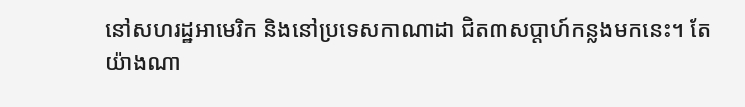នៅសហរដ្ឋអាមេរិក និងនៅប្រទេសកាណាដា ជិត៣សប្តាហ៍កន្លងមកនេះ។ តែយ៉ាងណា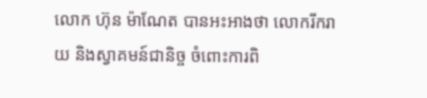លោក ហ៊ុន ម៉ាណែត បានអះអាងថា លោករីករាយ និងស្វាគមន៍ជានិច្ច ចំពោះការពិ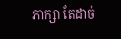ភាក្សា តែដាច់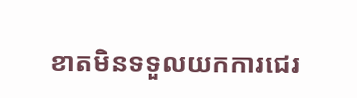ខាតមិនទទួលយកការជេរ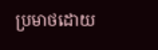ប្រមាថដោយ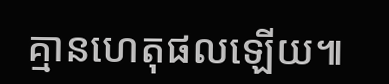គ្មានហេតុផលឡើយ៕